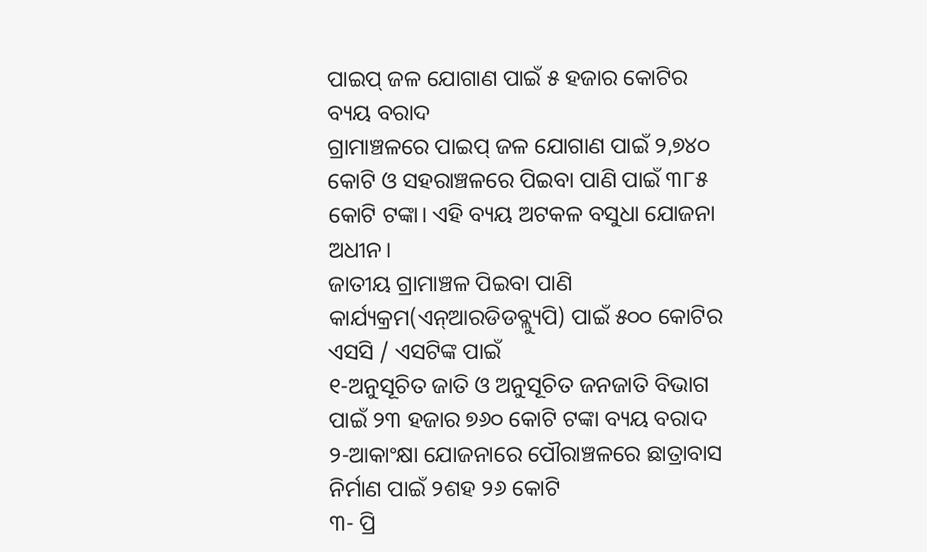ପାଇପ୍ ଜଳ ଯୋଗାଣ ପାଇଁ ୫ ହଜାର କୋଟିର ବ୍ୟୟ ବରାଦ
ଗ୍ରାମାଞ୍ଚଳରେ ପାଇପ୍ ଜଳ ଯୋଗାଣ ପାଇଁ ୨,୭୪୦ କୋଟି ଓ ସହରାଞ୍ଚଳରେ ପିଇବା ପାଣି ପାଇଁ ୩୮୫ କୋଟି ଟଙ୍କା। ଏହି ବ୍ୟୟ ଅଟକଳ ବସୁଧା ଯୋଜନା ଅଧୀନ।
ଜାତୀୟ ଗ୍ରାମାଞ୍ଚଳ ପିଇବା ପାଣି କାର୍ଯ୍ୟକ୍ରମ(ଏନ୍ଆରଡିଡବ୍ଲ୍ୟୁପି) ପାଇଁ ୫୦୦ କୋଟିର
ଏସସି / ଏସଟିଙ୍କ ପାଇଁ
୧-ଅନୁସୂଚିତ ଜାତି ଓ ଅନୁସୂଚିତ ଜନଜାତି ବିଭାଗ ପାଇଁ ୨୩ ହଜାର ୭୬୦ କୋଟି ଟଙ୍କା ବ୍ୟୟ ବରାଦ
୨-ଆକାଂକ୍ଷା ଯୋଜନାରେ ପୌରାଞ୍ଚଳରେ ଛାତ୍ରାବାସ ନିର୍ମାଣ ପାଇଁ ୨ଶହ ୨୬ କୋଟି
୩- ପ୍ରି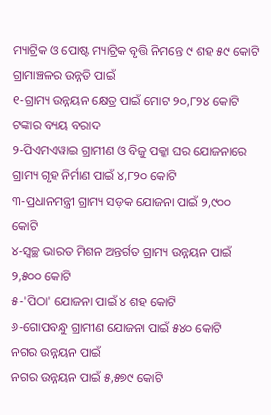ମ୍ୟାଟ୍ରିକ ଓ ପୋଷ୍ଟ ମ୍ୟାଟ୍ରିକ ବୃତ୍ତି ନିମନ୍ତେ ୯ ଶହ ୫୯ କୋଟି
ଗ୍ରାମାଞ୍ଚଳର ଉନ୍ନତି ପାଇଁ
୧-ଗ୍ରାମ୍ୟ ଉନ୍ନୟନ କ୍ଷେତ୍ର ପାଇଁ ମୋଟ ୨୦,୮୨୪ କୋଟି ଟଙ୍କାର ବ୍ୟୟ ବରାଦ
୨-ପିଏମଏୱାଇ ଗ୍ରାମୀଣ ଓ ବିଜୁ ପକ୍କା ଘର ଯୋଜନାରେ ଗ୍ରାମ୍ୟ ଗୃହ ନିର୍ମାଣ ପାଇଁ ୪,୮୨୦ କୋଟି
୩-ପ୍ରଧାନମନ୍ତ୍ରୀ ଗ୍ରାମ୍ୟ ସଡ଼କ ଯୋଜନା ପାଇଁ ୨,୯୦୦ କୋଟି
୪-ସ୍ୱଚ୍ଛ ଭାରତ ମିଶନ ଅନ୍ତର୍ଗତ ଗ୍ରାମ୍ୟ ଉନ୍ନୟନ ପାଇଁ ୨,୫୦୦ କୋଟି
୫-'ପିଠା' ଯୋଜନା ପାଇଁ ୪ ଶହ କୋଟି
୬-ଗୋପବନ୍ଧୁ ଗ୍ରାମୀଣ ଯୋଜନା ପାଇଁ ୫୪୦ କୋଟି
ନଗର ଉନ୍ନୟନ ପାଇଁ
ନଗର ଉନ୍ନୟନ ପାଇଁ ୫,୫୭୯ କୋଟି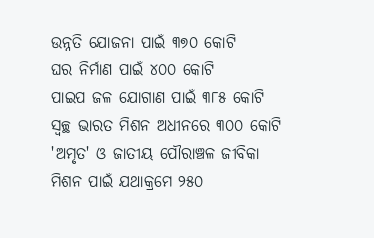ଉନ୍ନତି ଯୋଜନା ପାଇଁ ୩୭୦ କୋଟି
ଘର ନିର୍ମାଣ ପାଇଁ ୪୦୦ କୋଟି
ପାଇପ ଜଳ ଯୋଗାଣ ପାଇଁ ୩୮୫ କୋଟି
ସ୍ୱଚ୍ଛ ଭାରତ ମିଶନ ଅଧୀନରେ ୩୦୦ କୋଟି
'ଅମୃତ' ଓ ଜାତୀୟ ପୌରାଞ୍ଚଳ ଜୀବିକା ମିଶନ ପାଇଁ ଯଥାକ୍ରମେ ୨୫୦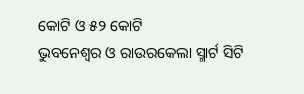କୋଟି ଓ ୫୨ କୋଟି
ଭୁବନେଶ୍ୱର ଓ ରାଉରକେଲା ସ୍ମାର୍ଟ ସିଟି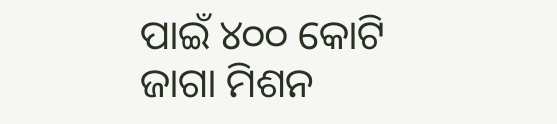ପାଇଁ ୪୦୦ କୋଟି
ଜାଗା ମିଶନ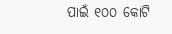ପାଇଁ ୧୦୦ କୋଟି